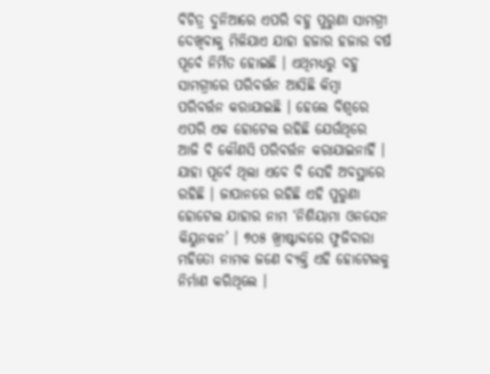ବିଚିତ୍ର ଦୁନିଆରେ ଏପରି ବହୁ ପୁରୁଣା ସାମଗ୍ରୀ ଦେଖିବାକୁ ମିଳିଯାଏ ଯାହା ହଜାର ହଜାର ବର୍ଷ ପୂର୍ବେ ନିର୍ମିତ ହୋଇଛି । ଏଥିମଧ୍ୟରୁ ବହୁ ସାମଗ୍ରୀରେ ପରିବର୍ତ୍ତନ ଆସିଛି କିମ୍ବା ପରିବର୍ତ୍ତନ କରାଯାଇଛି । ହେଲେ ବିଶ୍ୱରେ ଏପରି ଏକ ହୋଟେଲ ରହିଛି ଯେଉଁଥିରେ ଆଜି ବି କୌଣସି ପରିବର୍ତ୍ତନ କରାଯାଇନାହିଁ । ଯାହା ପୂର୍ବେ ଥିଲା ଏବେ ବି ସେହି ଅବସ୍ଥାରେ ରହିଛି । ଜାପାନରେ ରହିଛି ଏହି ପୁରୁଣା ହୋଟେଲ ଯାହାର ନାମ ‘ନିଶିୟାମା ଓନସେନ କିୟୁନକନ’ । ୭୦୫ ଖ୍ରୀଷ୍ଟାବ୍ଦରେ ଫୁଜିବାରା ମହିତୋ ନାମକ ଜଣେ ବ୍ୟକ୍ତି ଏହି ହୋଟେଲକୁ ନିର୍ମାଣ କରିଥିଲେ ।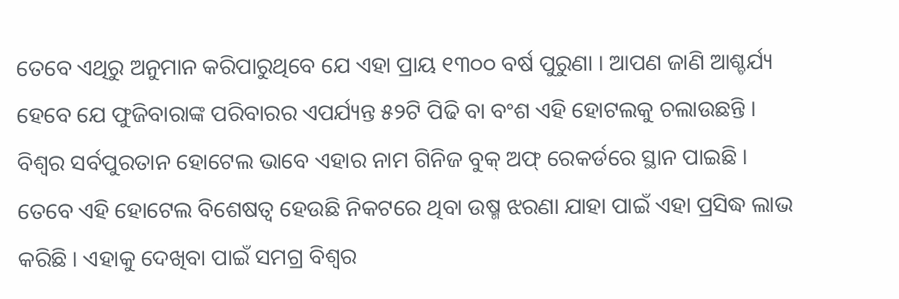ତେବେ ଏଥିରୁ ଅନୁମାନ କରିପାରୁଥିବେ ଯେ ଏହା ପ୍ରାୟ ୧୩୦୦ ବର୍ଷ ପୁରୁଣା । ଆପଣ ଜାଣି ଆଶ୍ଚର୍ଯ୍ୟ ହେବେ ଯେ ଫୁଜିବାରାଙ୍କ ପରିବାରର ଏପର୍ଯ୍ୟନ୍ତ ୫୨ଟି ପିଢି ବା ବଂଶ ଏହି ହୋଟଲକୁ ଚଲାଉଛନ୍ତି । ବିଶ୍ୱର ସର୍ବପୁରତାନ ହୋଟେଲ ଭାବେ ଏହାର ନାମ ଗିନିଜ ବୁକ୍ ଅଫ୍ ରେକର୍ଡରେ ସ୍ଥାନ ପାଇଛି । ତେବେ ଏହି ହୋଟେଲ ବିଶେଷତ୍ୱ ହେଉଛି ନିକଟରେ ଥିବା ଉଷ୍ମ ଝରଣା ଯାହା ପାଇଁ ଏହା ପ୍ରସିଦ୍ଧ ଲାଭ କରିଛି । ଏହାକୁ ଦେଖିବା ପାଇଁ ସମଗ୍ର ବିଶ୍ୱର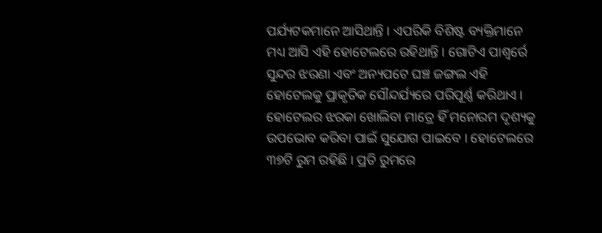ପର୍ଯ୍ୟଟକମାନେ ଆସିଥାନ୍ତି । ଏପରିକି ବିଶିଷ୍ଟ ବ୍ୟକ୍ତିମାନେ ମଧ୍ୟ ଆସି ଏହି ହୋଟେଲରେ ରହିଥାନ୍ତି । ଗୋଟିଏ ପାଶ୍ୱର୍ରେ ସୁନ୍ଦର ଝରଣା ଏବଂ ଅନ୍ୟପଟେ ଘଞ୍ଚ ଜଙ୍ଗଲ ଏହି ହୋଟେଲକୁ ପ୍ରାକୃତିକ ସୌନ୍ଦର୍ଯ୍ୟରେ ପରିପୂର୍ଣ୍ଣ କରିଥାଏ । ହୋଟେଲର ଝରକା ଖୋଲିବା ମାତ୍ରେ ହିଁ ମନୋରମ ଦୃଶ୍ୟକୁ ଉପଭୋବ କରିବା ପାଇଁ ସୁଯୋଗ ପାଇବେ । ହୋଟେଲରେ ୩୭ଟି ରୁମ ରହିଛି । ପ୍ରତି ରୁମରେ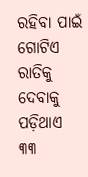ରହିବା ପାଇଁ ଗୋଟିଏ ରାତିକୁ ଦେବାକୁ ପଡ଼ିଥାଏ ୩୩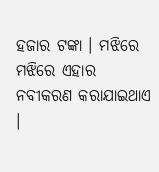ହଜାର ଟଙ୍କା । ମଝିରେ ମଝିରେ ଏହାର ନବୀକରଣ କରାଯାଇଥାଏ ।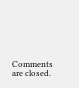Comments are closed.